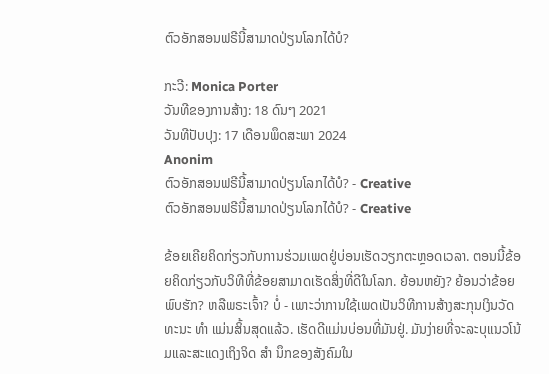ຕົວອັກສອນຟຣີນີ້ສາມາດປ່ຽນໂລກໄດ້ບໍ?

ກະວີ: Monica Porter
ວັນທີຂອງການສ້າງ: 18 ດົນໆ 2021
ວັນທີປັບປຸງ: 17 ເດືອນພຶດສະພາ 2024
Anonim
ຕົວອັກສອນຟຣີນີ້ສາມາດປ່ຽນໂລກໄດ້ບໍ? - Creative
ຕົວອັກສອນຟຣີນີ້ສາມາດປ່ຽນໂລກໄດ້ບໍ? - Creative

ຂ້ອຍເຄີຍຄິດກ່ຽວກັບການຮ່ວມເພດຢູ່ບ່ອນເຮັດວຽກຕະຫຼອດເວລາ. ຕອນນີ້ຂ້ອຍຄິດກ່ຽວກັບວິທີທີ່ຂ້ອຍສາມາດເຮັດສິ່ງທີ່ດີໃນໂລກ. ຍ້ອນຫຍັງ? ຍ້ອນວ່າຂ້ອຍພົບຮັກ? ຫລືພຣະເຈົ້າ? ບໍ່ - ເພາະວ່າການໃຊ້ເພດເປັນວິທີການສ້າງສະກຸນເງິນວັດທະນະ ທຳ ແມ່ນສິ້ນສຸດແລ້ວ. ເຮັດດີແມ່ນບ່ອນທີ່ມັນຢູ່. ມັນງ່າຍທີ່ຈະລະບຸແນວໂນ້ມແລະສະແດງເຖິງຈິດ ສຳ ນຶກຂອງສັງຄົມໃນ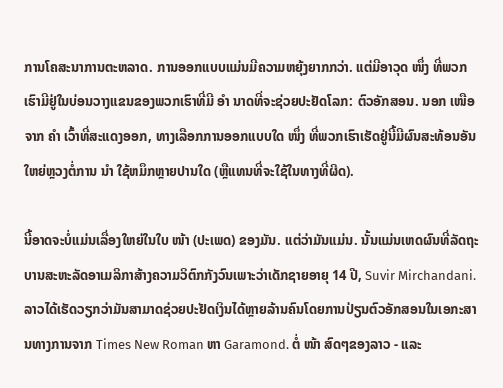ການໂຄສະນາການຕະຫລາດ. ການອອກແບບແມ່ນມີຄວາມຫຍຸ້ງຍາກກວ່າ. ແຕ່ມີອາວຸດ ໜຶ່ງ ທີ່ພວກເຮົາມີຢູ່ໃນບ່ອນວາງແຂນຂອງພວກເຮົາທີ່ມີ ອຳ ນາດທີ່ຈະຊ່ວຍປະຢັດໂລກ: ຕົວອັກສອນ. ນອກ ເໜືອ ຈາກ ຄຳ ເວົ້າທີ່ສະແດງອອກ, ທາງເລືອກການອອກແບບໃດ ໜຶ່ງ ທີ່ພວກເຮົາເຮັດຢູ່ນີ້ມີຜົນສະທ້ອນອັນໃຫຍ່ຫຼວງຕໍ່ການ ນຳ ໃຊ້ຫມຶກຫຼາຍປານໃດ (ຫຼືແທນທີ່ຈະໃຊ້ໃນທາງທີ່ຜິດ).

ນີ້ອາດຈະບໍ່ແມ່ນເລື່ອງໃຫຍ່ໃນໃບ ໜ້າ (ປະເພດ) ຂອງມັນ. ແຕ່ວ່າມັນແມ່ນ. ນັ້ນແມ່ນເຫດຜົນທີ່ລັດຖະບານສະຫະລັດອາເມລິກາສ້າງຄວາມວິຕົກກັງວົນເພາະວ່າເດັກຊາຍອາຍຸ 14 ປີ, Suvir Mirchandani. ລາວໄດ້ເຮັດວຽກວ່າມັນສາມາດຊ່ວຍປະຢັດເງິນໄດ້ຫຼາຍລ້ານຄົນໂດຍການປ່ຽນຕົວອັກສອນໃນເອກະສານທາງການຈາກ Times New Roman ຫາ Garamond. ຕໍ່ ໜ້າ ສົດໆຂອງລາວ - ແລະ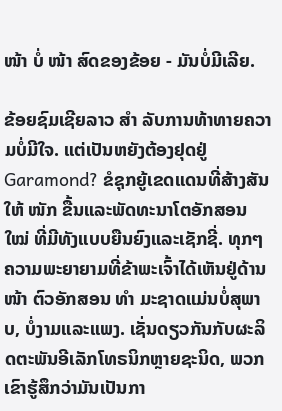ໜ້າ ບໍ່ ໜ້າ ສົດຂອງຂ້ອຍ - ມັນບໍ່ມີເລີຍ.

ຂ້ອຍຊົມເຊີຍລາວ ສຳ ລັບການທ້າທາຍຄວາມບໍ່ມີໃຈ. ແຕ່ເປັນຫຍັງຕ້ອງຢຸດຢູ່ Garamond? ຂໍຊຸກຍູ້ເຂດແດນທີ່ສ້າງສັນໃຫ້ ໜັກ ຂື້ນແລະພັດທະນາໂຕອັກສອນ ໃໝ່ ທີ່ມີທັງແບບຍືນຍົງແລະເຊັກຊີ່. ທຸກໆຄວາມພະຍາຍາມທີ່ຂ້າພະເຈົ້າໄດ້ເຫັນຢູ່ດ້ານ ໜ້າ ຕົວອັກສອນ ທຳ ມະຊາດແມ່ນບໍ່ສຸພາບ, ບໍ່ງາມແລະແພງ. ເຊັ່ນດຽວກັນກັບຜະລິດຕະພັນອີເລັກໂທຣນິກຫຼາຍຊະນິດ, ພວກເຂົາຮູ້ສຶກວ່າມັນເປັນກາ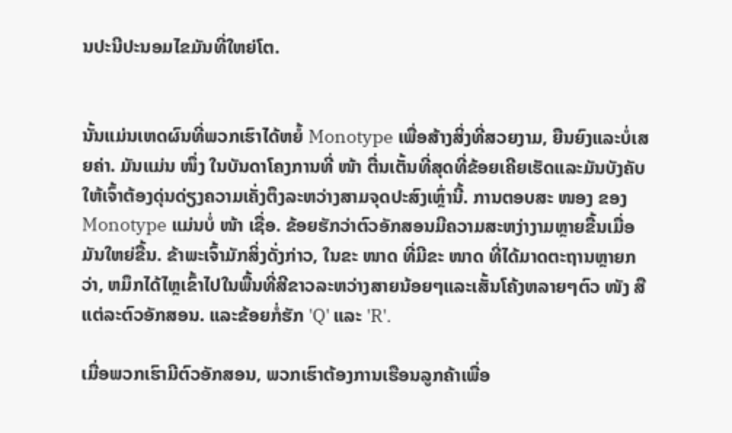ນປະນີປະນອມໄຂມັນທີ່ໃຫຍ່ໂຕ.


ນັ້ນແມ່ນເຫດຜົນທີ່ພວກເຮົາໄດ້ຫຍໍ້ Monotype ເພື່ອສ້າງສິ່ງທີ່ສວຍງາມ, ຍືນຍົງແລະບໍ່ເສຍຄ່າ. ມັນແມ່ນ ໜຶ່ງ ໃນບັນດາໂຄງການທີ່ ໜ້າ ຕື່ນເຕັ້ນທີ່ສຸດທີ່ຂ້ອຍເຄີຍເຮັດແລະມັນບັງຄັບໃຫ້ເຈົ້າຕ້ອງດຸ່ນດ່ຽງຄວາມເຄັ່ງຕຶງລະຫວ່າງສາມຈຸດປະສົງເຫຼົ່ານີ້. ການຕອບສະ ໜອງ ຂອງ Monotype ແມ່ນບໍ່ ໜ້າ ເຊື່ອ. ຂ້ອຍຮັກວ່າຕົວອັກສອນມີຄວາມສະຫງ່າງາມຫຼາຍຂື້ນເມື່ອມັນໃຫຍ່ຂື້ນ. ຂ້າພະເຈົ້າມັກສິ່ງດັ່ງກ່າວ, ໃນຂະ ໜາດ ທີ່ມີຂະ ໜາດ ທີ່ໄດ້ມາດຕະຖານຫຼາຍກວ່າ, ຫມຶກໄດ້ໄຫຼເຂົ້າໄປໃນພື້ນທີ່ສີຂາວລະຫວ່າງສາຍນ້ອຍໆແລະເສັ້ນໂຄ້ງຫລາຍໆຕົວ ໜັງ ສືແຕ່ລະຕົວອັກສອນ. ແລະຂ້ອຍກໍ່ຮັກ 'Q' ແລະ 'R'.

ເມື່ອພວກເຮົາມີຕົວອັກສອນ, ພວກເຮົາຕ້ອງການເຮືອນລູກຄ້າເພື່ອ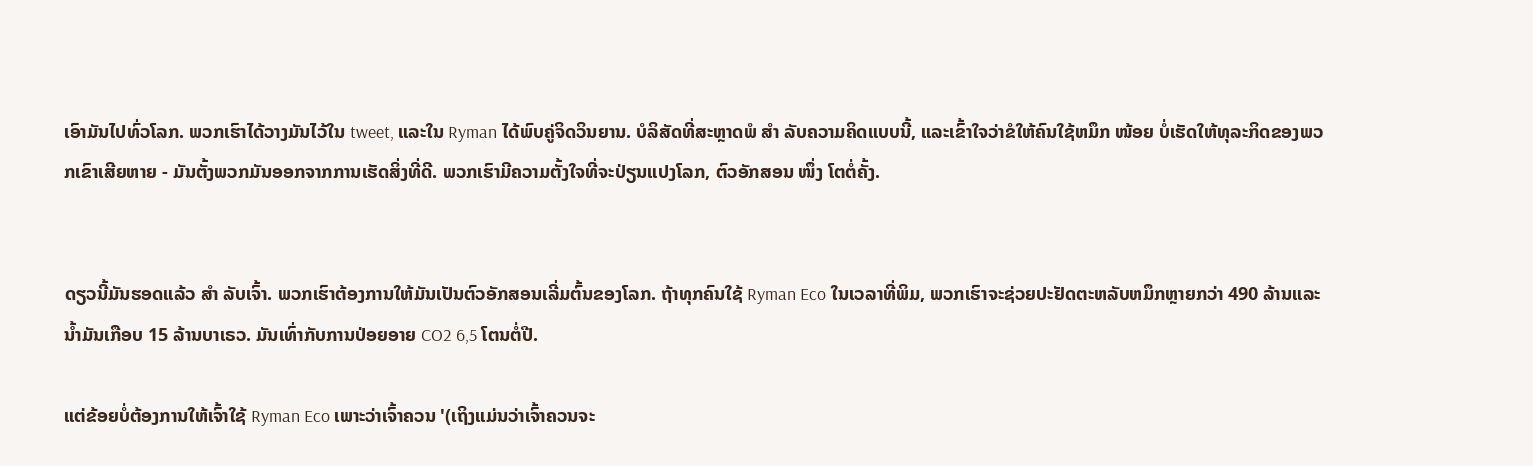ເອົາມັນໄປທົ່ວໂລກ. ພວກເຮົາໄດ້ວາງມັນໄວ້ໃນ tweet, ແລະໃນ Ryman ໄດ້ພົບຄູ່ຈິດວິນຍານ. ບໍລິສັດທີ່ສະຫຼາດພໍ ສຳ ລັບຄວາມຄິດແບບນີ້, ແລະເຂົ້າໃຈວ່າຂໍໃຫ້ຄົນໃຊ້ຫມຶກ ໜ້ອຍ ບໍ່ເຮັດໃຫ້ທຸລະກິດຂອງພວກເຂົາເສີຍຫາຍ - ມັນຕັ້ງພວກມັນອອກຈາກການເຮັດສິ່ງທີ່ດີ. ພວກເຮົາມີຄວາມຕັ້ງໃຈທີ່ຈະປ່ຽນແປງໂລກ, ຕົວອັກສອນ ໜຶ່ງ ໂຕຕໍ່ຄັ້ງ.


ດຽວນີ້ມັນຮອດແລ້ວ ສຳ ລັບເຈົ້າ. ພວກເຮົາຕ້ອງການໃຫ້ມັນເປັນຕົວອັກສອນເລີ່ມຕົ້ນຂອງໂລກ. ຖ້າທຸກຄົນໃຊ້ Ryman Eco ໃນເວລາທີ່ພິມ, ພວກເຮົາຈະຊ່ວຍປະຢັດຕະຫລັບຫມຶກຫຼາຍກວ່າ 490 ລ້ານແລະນໍ້າມັນເກືອບ 15 ລ້ານບາເຣວ. ມັນເທົ່າກັບການປ່ອຍອາຍ CO2 6,5 ໂຕນຕໍ່ປີ.

ແຕ່ຂ້ອຍບໍ່ຕ້ອງການໃຫ້ເຈົ້າໃຊ້ Ryman Eco ເພາະວ່າເຈົ້າຄວນ '(ເຖິງແມ່ນວ່າເຈົ້າຄວນຈະ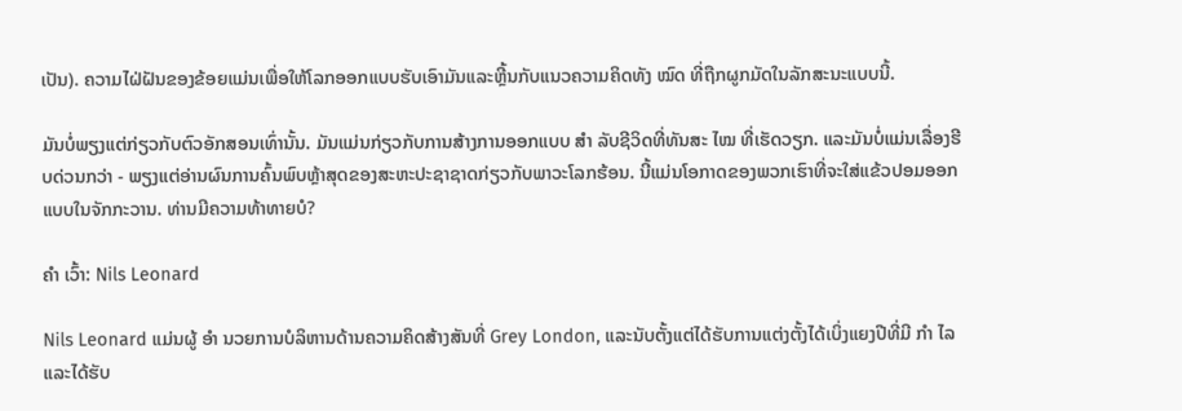ເປັນ). ຄວາມໄຝ່ຝັນຂອງຂ້ອຍແມ່ນເພື່ອໃຫ້ໂລກອອກແບບຮັບເອົາມັນແລະຫຼີ້ນກັບແນວຄວາມຄິດທັງ ໝົດ ທີ່ຖືກຜູກມັດໃນລັກສະນະແບບນີ້.

ມັນບໍ່ພຽງແຕ່ກ່ຽວກັບຕົວອັກສອນເທົ່ານັ້ນ. ມັນແມ່ນກ່ຽວກັບການສ້າງການອອກແບບ ສຳ ລັບຊີວິດທີ່ທັນສະ ໄໝ ທີ່ເຮັດວຽກ. ແລະມັນບໍ່ແມ່ນເລື່ອງຮີບດ່ວນກວ່າ - ພຽງແຕ່ອ່ານຜົນການຄົ້ນພົບຫຼ້າສຸດຂອງສະຫະປະຊາຊາດກ່ຽວກັບພາວະໂລກຮ້ອນ. ນີ້ແມ່ນໂອກາດຂອງພວກເຮົາທີ່ຈະໃສ່ແຂ້ວປອມອອກແບບໃນຈັກກະວານ. ທ່ານມີຄວາມທ້າທາຍບໍ?

ຄຳ ເວົ້າ: Nils Leonard

Nils Leonard ແມ່ນຜູ້ ອຳ ນວຍການບໍລິຫານດ້ານຄວາມຄິດສ້າງສັນທີ່ Grey London, ແລະນັບຕັ້ງແຕ່ໄດ້ຮັບການແຕ່ງຕັ້ງໄດ້ເບິ່ງແຍງປີທີ່ມີ ກຳ ໄລແລະໄດ້ຮັບ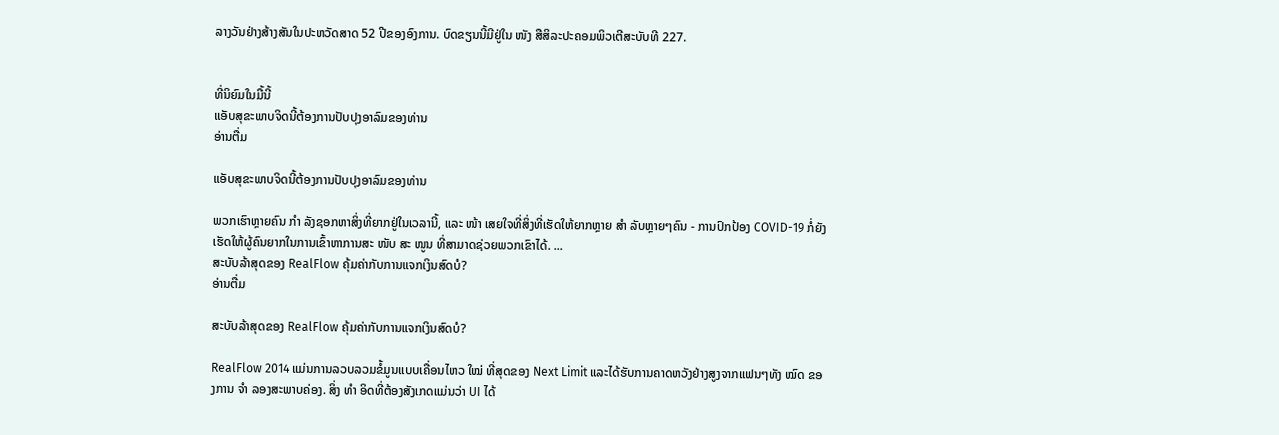ລາງວັນຢ່າງສ້າງສັນໃນປະຫວັດສາດ 52 ປີຂອງອົງການ. ບົດຂຽນນີ້ມີຢູ່ໃນ ໜັງ ສືສິລະປະຄອມພິວເຕີສະບັບທີ 227.


ທີ່ນິຍົມໃນມື້ນີ້
ແອັບສຸຂະພາບຈິດນີ້ຕ້ອງການປັບປຸງອາລົມຂອງທ່ານ
ອ່ານຕື່ມ

ແອັບສຸຂະພາບຈິດນີ້ຕ້ອງການປັບປຸງອາລົມຂອງທ່ານ

ພວກເຮົາຫຼາຍຄົນ ກຳ ລັງຊອກຫາສິ່ງທີ່ຍາກຢູ່ໃນເວລານີ້, ແລະ ໜ້າ ເສຍໃຈທີ່ສິ່ງທີ່ເຮັດໃຫ້ຍາກຫຼາຍ ສຳ ລັບຫຼາຍໆຄົນ - ການປົກປ້ອງ COVID-19 ກໍ່ຍັງເຮັດໃຫ້ຜູ້ຄົນຍາກໃນການເຂົ້າຫາການສະ ໜັບ ສະ ໜູນ ທີ່ສາມາດຊ່ວຍພວກເຂົາໄດ້. ...
ສະບັບລ້າສຸດຂອງ RealFlow ຄຸ້ມຄ່າກັບການແຈກເງິນສົດບໍ?
ອ່ານຕື່ມ

ສະບັບລ້າສຸດຂອງ RealFlow ຄຸ້ມຄ່າກັບການແຈກເງິນສົດບໍ?

RealFlow 2014 ແມ່ນການລວບລວມຂໍ້ມູນແບບເຄື່ອນໄຫວ ໃໝ່ ທີ່ສຸດຂອງ Next Limit ແລະໄດ້ຮັບການຄາດຫວັງຢ່າງສູງຈາກແຟນໆທັງ ໝົດ ຂອງການ ຈຳ ລອງສະພາບຄ່ອງ. ສິ່ງ ທຳ ອິດທີ່ຕ້ອງສັງເກດແມ່ນວ່າ UI ໄດ້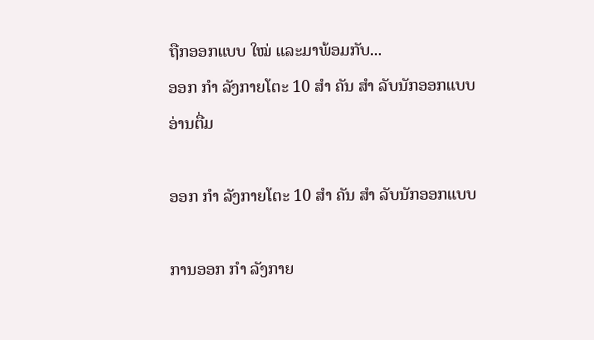ຖືກອອກແບບ ໃໝ່ ແລະມາພ້ອມກັບ...
ອອກ ກຳ ລັງກາຍໂຕະ 10 ສຳ ຄັນ ສຳ ລັບນັກອອກແບບ
ອ່ານຕື່ມ

ອອກ ກຳ ລັງກາຍໂຕະ 10 ສຳ ຄັນ ສຳ ລັບນັກອອກແບບ

ການອອກ ກຳ ລັງກາຍ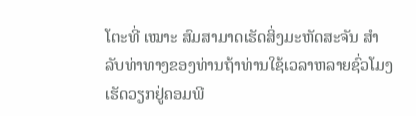ໂຕະທີ່ ເໝາະ ສົມສາມາດເຮັດສິ່ງມະຫັດສະຈັນ ສຳ ລັບທ່າທາງຂອງທ່ານຖ້າທ່ານໃຊ້ເວລາຫລາຍຊົ່ວໂມງເຮັດວຽກຢູ່ຄອມພີ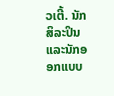ວເຕີ້. ນັກສິລະປິນແລະນັກອອກແບບ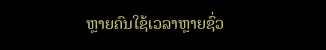ຫຼາຍຄົນໃຊ້ເວລາຫຼາຍຊົ່ວ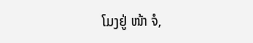ໂມງຢູ່ ໜ້າ ຈໍ,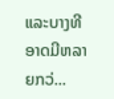ແລະບາງທີອາດມີຫລາຍກວ່...